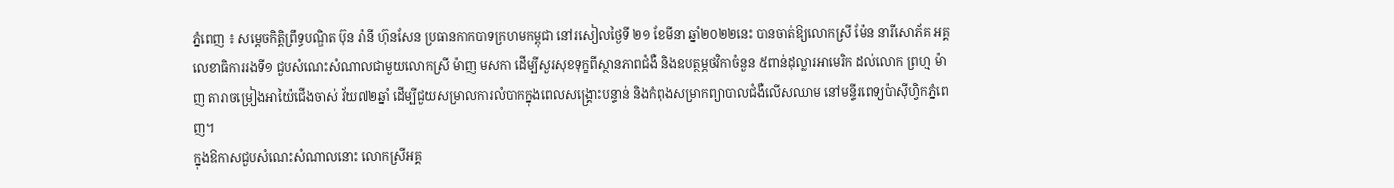ភ្នំពេញ ៖ សម្តេចកិត្តិព្រឹទ្ធបណ្ឌិត ប៊ុន រ៉ានី ហ៊ុនសែន ប្រធានកាកបាទក្រហមកម្ពុជា នៅរសៀលថ្ងៃទី ២១ ខែមីនា ឆ្នាំ២០២២នេះ បានចាត់ឱ្យលោកស្រី ម៉ែន នារីសោភ័គ អគ្គលេខាធិការរងទី១ ជួបសំណេះសំណាលជាមួយលោកស្រី ម៉ាញ មសកា ដើម្បីសួរសុខទុក្ខពីស្ថានភាពជំងឺ និងឧបត្ថម្ភថវិកាចំនួន ៥ពាន់ដុល្លារអាមេរិក ដល់លោក ព្រហ្ម ម៉ាញ តារាចម្រៀងអាយ៉ៃជើងចាស់ វ័យ៧២ឆ្នាំ ដើម្បីជួយសម្រាលការលំបាកក្នុងពេលសង្គ្រោះបន្ទាន់ និងកំពុងសម្រាកព្យាបាលជំងឺលើសឈាម នៅមន្ទីរពេទ្យប៉ាស៊ីហ្វិកភ្នំពេញ។
ក្នុងឱកាសជួបសំណេះសំណាលនោះ លោកស្រីអគ្គ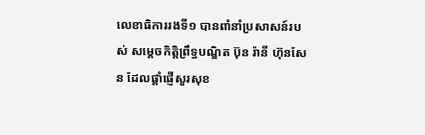លេខាធិការរងទី១ បានពាំនាំប្រសាសន៍របស់ សម្តេចកិត្តិព្រឹទ្ធបណ្ឌិត ប៊ុន រ៉ានី ហ៊ុនសែន ដែលផ្តាំផ្ញើសួរសុខ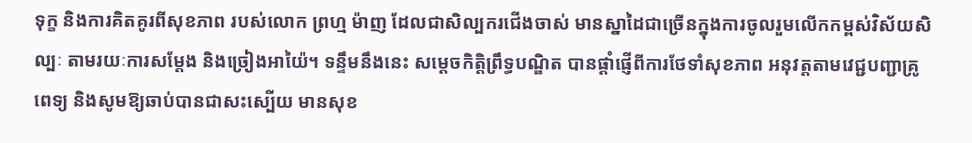ទុក្ខ និងការគិតគូរពីសុខភាព របស់លោក ព្រហ្ម ម៉ាញ ដែលជាសិល្បករជើងចាស់ មានស្នាដៃជាច្រើនក្នុងការចូលរួមលើកកម្ពស់វិស័យសិល្បៈ តាមរយៈការសម្តែង និងច្រៀងអាយ៉ៃ។ ទន្ទឹមនឹងនេះ សម្តេចកិត្តិព្រឹទ្ធបណ្ឌិត បានផ្តាំផ្ញើពីការថែទាំសុខភាព អនុវត្តតាមវេជ្ជបញ្ជាគ្រូពេទ្យ និងសូមឱ្យឆាប់បានជាសះស្បើយ មានសុខ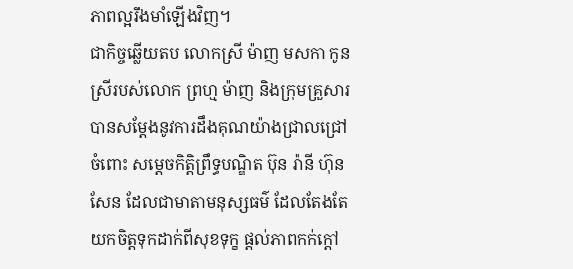ភាពល្អរឹងមាំឡើងវិញ។
ជាកិច្ចឆ្លើយតប លោកស្រី ម៉ាញ មសកា កូនស្រីរបស់លោក ព្រហ្ម ម៉ាញ និងក្រុមគ្រួសារ បានសម្តែងនូវការដឹងគុណយ៉ាងជ្រាលជ្រៅចំពោះ សម្តេចកិត្តិព្រឹទ្ធបណ្ឌិត ប៊ុន រ៉ានី ហ៊ុនសែន ដែលជាមាតាមនុស្សធម៌ ដែលតែងតែយកចិត្តទុកដាក់ពីសុខទុក្ខ ផ្តល់ភាពកក់ក្តៅ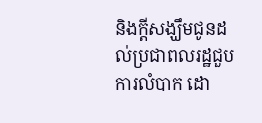និងក្តីសង្ឃឹមជូនដល់ប្រជាពលរដ្ឋជួបការលំបាក ដោ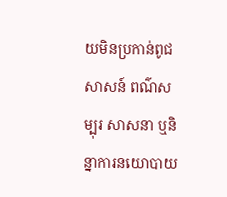យមិនប្រកាន់ពូជសាសន៍ ពណ៌សម្បុរ សាសនា ឬនិន្នាការនយោបាយ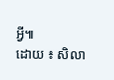អ្វី៕
ដោយ ៖ សិលា